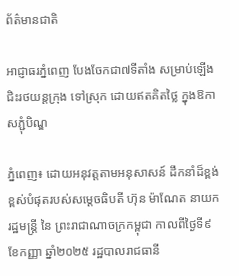ព័ត៌មានជាតិ

អាជ្ញាធរភ្នំពេញ បែងចែកជា៧ទីតាំង សម្រាប់ឡេីងជិះរថយន្តក្រុង ទៅស្រុក ដោយឥតគិតថ្លៃ ក្នុងឱកាសភ្ជុំបិណ្ឌ

ភ្នំពេញ៖ ដោយអនុវត្តតាមអនុសាសន៍ ដឹកនាំដ៏ខ្ពង់ខ្ពស់បំផុតរបស់សម្តេចធិបតី ហ៊ុន ម៉ាណែត នាយករដ្ឋមន្ត្រី នៃ ព្រះរាជាណាចក្រកម្ពុជា កាលពីថ្ងៃទី៩ ខែកញ្ញា ឆ្នាំ២០២៥ រដ្ឋបាលរាជធានី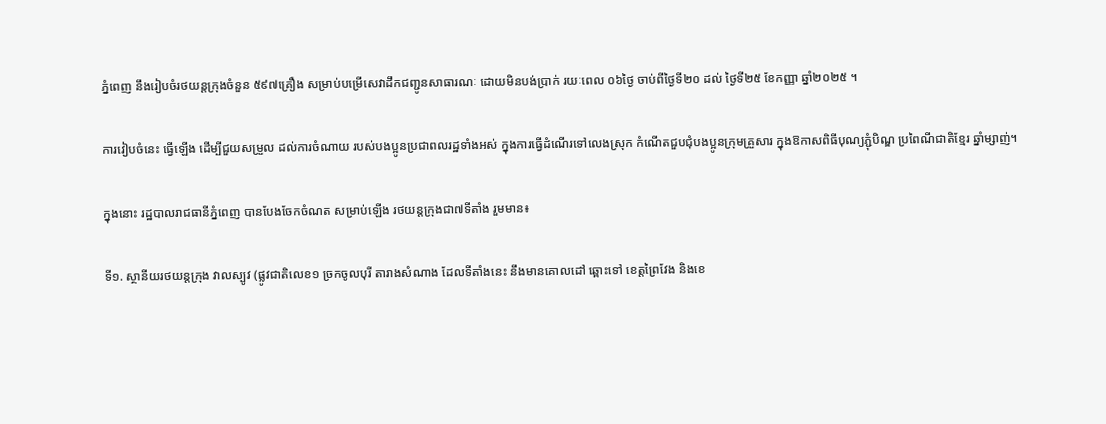ភ្នំពេញ នឹងរៀបចំរថយន្តក្រុងចំនួន ៥៩៧គ្រឿង សម្រាប់បម្រើសេវាដឹកជញ្ជូនសាធារណៈ ដោយមិនបង់ប្រាក់ រយៈពេល ០៦ថ្ងៃ ចាប់ពីថ្ងៃទី២០ ដល់ ថ្ងៃទី២៥ ខែកញ្ញា ឆ្នាំ២០២៥ ។

ការវៀបចំនេះ ធ្វេីឡេីង ដើម្បីជួយសម្រួល ដល់ការចំណាយ របស់បងប្អូនប្រជាពលរដ្ឋទាំងអស់ ក្នុងការធ្វើដំណើរទៅលេងស្រុក កំណើតជួបជុំបងប្អូនក្រុមគ្រួសារ ក្នុងឱកាសពិធីបុណ្យភ្ជុំបិណ្ឌ ប្រពៃណីជាតិខ្មែរ ឆ្នាំម្សាញ់។

ក្នុងនោះ រដ្ឋបាលរាជធានីភ្នំពេញ បានបែងចែកចំណត សម្រាប់ឡេីង រថយន្តក្រុងជា៧ទីតាំង រួមមាន៖

ទី១. ស្ថានីយរថយន្តក្រុង វាលស្បូវ (ផ្លូវជាតិលេខ១ ច្រកចូលបុរី តារាងសំណាង ដែលទីតាំងនេះ នឹងមានគោលដៅ ឆ្ពោះទៅ ខេត្តព្រៃវែង និងខេ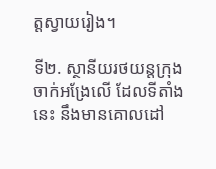ត្តស្វាយរៀង។

ទី២. ស្ថានីយរថយន្តក្រុងចាក់អង្រែលេី ដែលទីតាំងនេះ នឹងមានគោលដៅ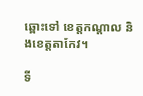ឆ្ពោះទៅ ខេត្តកណ្តាល និងខេត្តតាកែវ។

ទី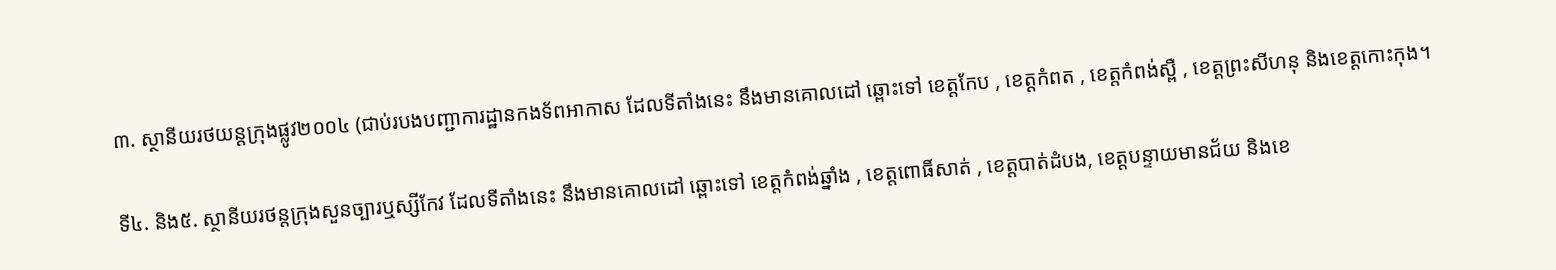៣. ស្ថានីយរថយន្តក្រុងផ្លូវ២០០៤ (ជាប់របងបញ្ជាការដ្ឋានកងទ័ពអាកាស ដែលទីតាំងនេះ នឹងមានគោលដៅ ឆ្ពោះទៅ ខេត្តកែប , ខេត្តកំពត , ខេត្តកំពង់ស្ពឺ , ខេត្តព្រះសីហនុ និងខេត្តកោះកុង។

ទី៤. និង៥. ស្ថានីយរថន្តក្រុងសួនច្បារឬស្សីកែវ ដែលទីតាំងនេះ នឹងមានគោលដៅ ឆ្ពោះទៅ ខេត្តកំពង់ឆ្នាំង , ខេត្តពោធិ៍សាត់ , ខេត្តបាត់ដំបង, ខេត្តបន្ទាយមានជ័យ និងខេ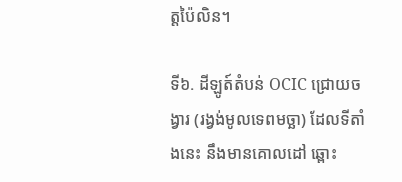ត្តប៉ៃលិន។

ទី៦. ដីឡូត៍តំបន់ OCIC ជ្រោយចង្វារ (រង្វង់មូលទេពមច្ឆា) ដែលទីតាំងនេះ នឹងមានគោលដៅ ឆ្ពោះ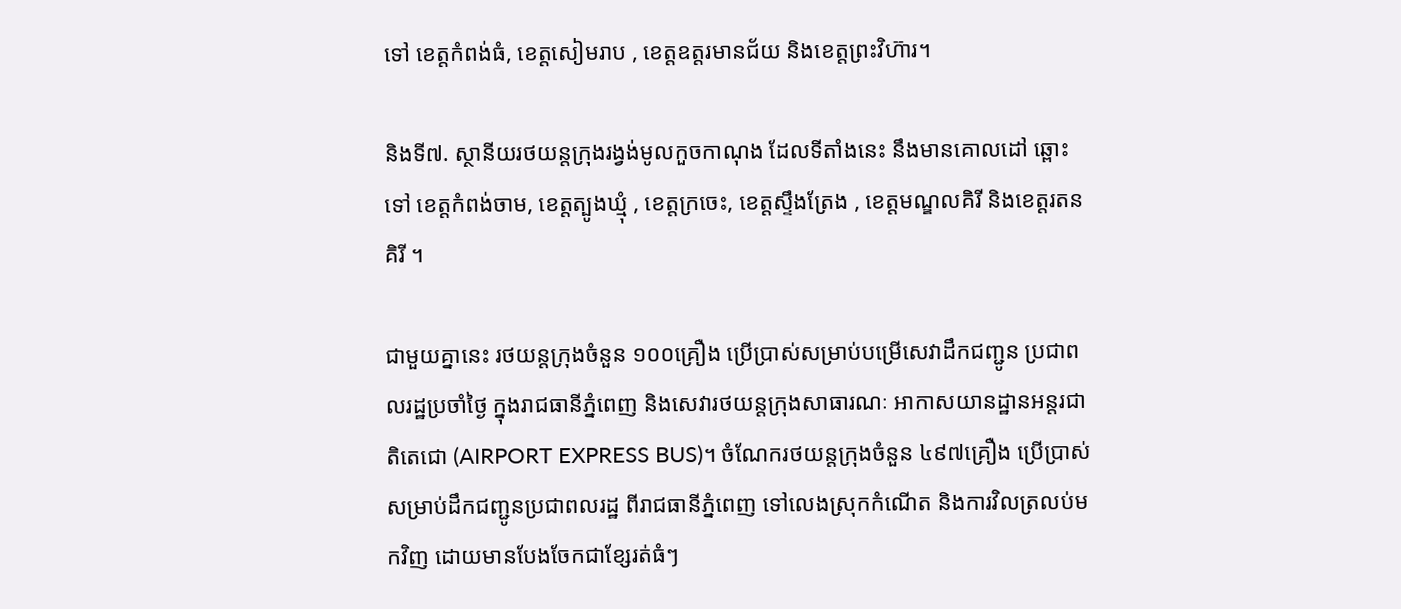ទៅ ខេត្តកំពង់ធំ, ខេត្តសៀមរាប , ខេត្តឧត្តរមានជ័យ និងខេត្តព្រះវិហ៊ារ។

និងទី៧. ស្ថានីយរថយន្តក្រុងរង្វង់មូលកួចកាណុង ដែលទីតាំងនេះ នឹងមានគោលដៅ ឆ្ពោះទៅ ខេត្តកំពង់ចាម, ខេត្តត្បូងឃ្មុំ , ខេត្តក្រចេះ, ខេត្តស្ទឹងត្រែង , ខេត្តមណ្ឌលគិរី និងខេត្តរតនគិរី ។

ជាមួយគ្នានេះ រថយន្តក្រុងចំនួន ១០០គ្រឿង ប្រើប្រាស់សម្រាប់បម្រើសេវាដឹកជញ្ជូន ប្រជាពលរដ្ឋប្រចាំថ្ងៃ ក្នុងរាជធានីភ្នំពេញ និងសេវារថយន្តក្រុងសាធារណៈ អាកាសយានដ្ឋានអន្តរជាតិតេជោ (AIRPORT EXPRESS BUS)។ ចំណែករថយន្តក្រុងចំនួន ៤៩៧គ្រឿង ប្រើប្រាស់សម្រាប់ដឹកជញ្ជូនប្រជាពលរដ្ឋ ពីរាជធានីភ្នំពេញ ទៅលេងស្រុកកំណើត និងការវិលត្រលប់មកវិញ ដោយមានបែងចែកជាខ្សែរត់ធំៗ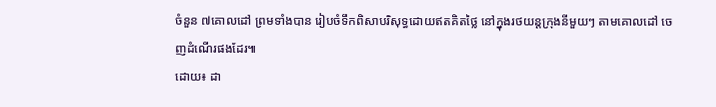ចំនួន ៧គោលដៅ ព្រមទាំងបាន រៀបចំទឹកពិសាបរិសុទ្ធដោយឥតគិតថ្លៃ នៅក្នុងរថយន្តក្រុងនីមួយៗ តាមគោលដៅ ចេញដំណើរផងដែរ៕
ដោយ៖ ដា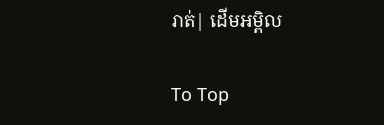រាត់| ដើមអម្ពិល

To Top